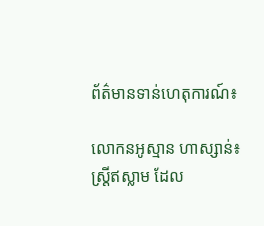ព័ត៌មានទាន់ហេតុការណ៍៖

លោកនអូស្មាន ហាស្សាន់៖ ស្ដ្រីឥស្លាម ដែល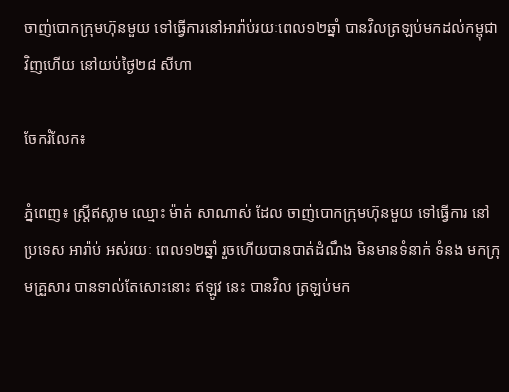ចាញ់បោកក្រុមហ៊ុនមួយ ទៅធ្វើការនៅអារ៉ាប់រយៈពេល១២ឆ្នាំ បានវិលត្រឡប់មកដល់កម្ពុជាវិញហើយ នៅយប់ថ្ងៃ២៨ សីហា

ចែករំលែក៖

ភ្នំពេញ៖ ស្ដ្រីឥស្លាម ឈ្មោះ ម៉ាត់ សាណាស់ ដែល ចាញ់បោកក្រុមហ៊ុនមួយ ទៅធ្វើការ នៅប្រទេស អារ៉ាប់ អស់រយៈ ពេល១២ឆ្នាំ រួចហើយបានបាត់ដំណឹង មិនមានទំនាក់ ទំនង មកក្រុមគ្រួសារ បានទាល់តែសោះនោះ ឥឡូវ នេះ បានវិល ត្រឡប់មក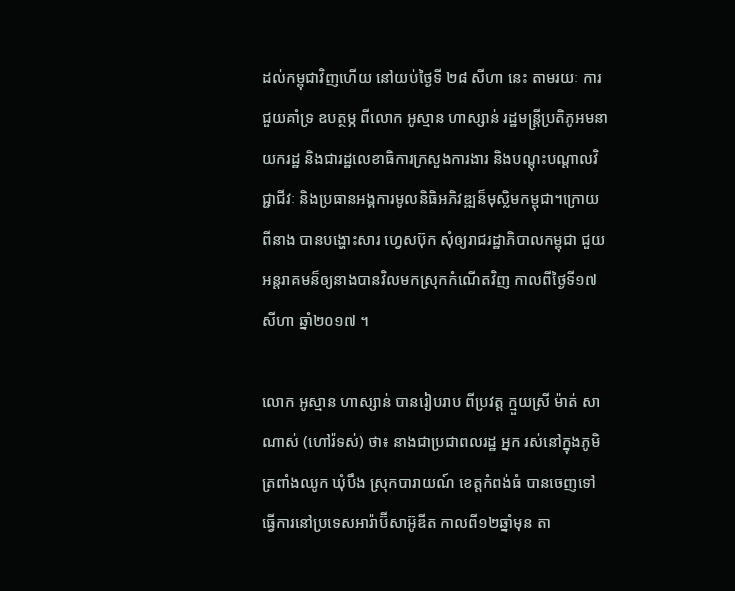ដល់កម្ពុជាវិញហើយ នៅយប់ថ្ងៃទី ២៨ សីហា នេះ តាមរយៈ ការជួយគាំទ្រ ឧបត្ថម្ភ ពីលោក អូស្មាន ហាស្សាន់ រដ្ឋមន្ដ្រីប្រតិភូអមនាយករដ្ឋ និងជារដ្ឋលេខាធិការក្រសួងការងារ និងបណ្ដុះបណ្ដាលវិជ្ជាជីវៈ និងប្រធានអង្គការមូលនិធិអភិវឌ្ឍន៏មុស្លិមកម្ពុជា។ក្រោយ ពីនាង បានបង្ហោះសារ ហ្វេសប៊ុក សុំឲ្យរាជរដ្ឋាភិបាលកម្ពុជា ជួយអន្ដរាគមន៏ឲ្យនាងបានវិលមកស្រុកកំណើតវិញ កាលពីថ្ងៃទី១៧ សីហា ឆ្នាំ២០១៧ ។

លោក អូស្មាន ហាស្សាន់ បានរៀបរាប ពីប្រវត្ដ ក្មួយស្រី ម៉ាត់ សាណាស់ (ហៅរ៉ទស់) ថា៖ នាងជាប្រជាពលរដ្ឋ អ្នក រស់នៅក្នុងភូមិត្រពាំងឈូក ឃុំបឹង ស្រុកបារាយណ៍ ខេត្តកំពង់ធំ បានចេញទៅធ្វើការនៅប្រទេសអារ៉ាប៊ីសាអ៊ូឌីត កាលពី១២ឆ្នាំមុន តា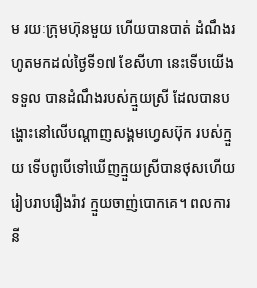ម រយៈក្រុមហ៊ុនមួយ ហើយបានបាត់ ដំណឹងរហូតមកដល់ថ្ងៃទី១៧ ខែសីហា នេះទើបយើងទទួល បានដំណឹងរបស់ក្មួយស្រី ដែលបានបង្ហោះនៅលើបណ្ដាញសង្គមហ្វេសប៊ុក របស់ក្មួយ ទើបពូបើទៅឃើញក្មួយស្រីបានថុសហើយរៀបរាបរឿងរ៉ាវ ក្មួយចាញ់បោកគេ។ ពលការនី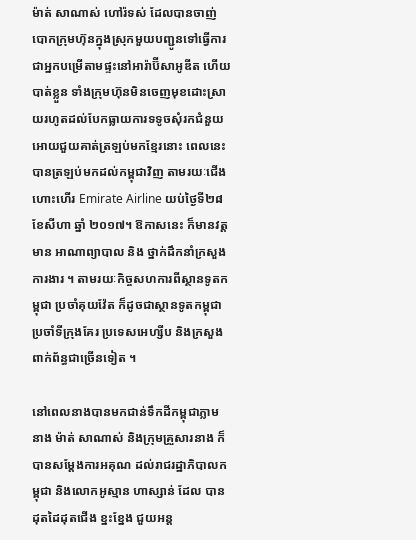ម៉ាត់ សាណាស់ ហៅរ៉ទស់ ដែលបានចាញ់បោកក្រុមហ៊ុនក្នុងស្រុកមួយបញ្ជូនទៅធ្វេីការជាអ្នកបម្រេីតាមផ្ទះនៅអារ៉ាប៊ីសាអូឌីត ហេីយបាត់ខ្លួន ទាំងក្រុមហ៊ុនមិនចេញមុខដោះស្រាយរហូតដល់បែកធ្លាយការទទូចសុំរកជំនួយអោយជួយគាត់ត្រឡប់មកខ្មែរនោះ ពេលនេះ បានត្រឡប់មកដល់កម្ពុជាវិញ តាមរយៈជេីងហោះហេីរ Emirate Airline យប់ថ្ងៃទី២៨ ខែសីហា ឆ្នាំ ២០១៧។ ឱកាសនេះ ក៏មានវត្តមាន អាណាព្យាបាល និង ថ្នាក់ដឹកនាំក្រសួងការងារ ។ តាមរយៈកិច្ចសហការពីស្ថានទូតកម្ពុជា ប្រចាំគុយវ៉ែត ក៏ដូចជាស្ថានទូតកម្ពុជាប្រចាំទីក្រុងគែរ ប្រទេសអេហ្សីប និងក្រសួងពាក់ព័ន្ធជាច្រើនទៀត ។

នៅពេលនាងបានមកជាន់ទឹកដីកម្ពុជាភ្លាម នាង ម៉ាត់ សាណាស់ និងក្រុមគ្រួសារនាង ក៏បានសម្ដែងការអគុណ ដល់រាជរដ្ឋាភិបាលកម្ពុជា និងលោកអូស្មាន ហាស្សាន់ ដែល បានដុតដៃដុតជើង ខ្នះខ្នែង ជួយអន្ដ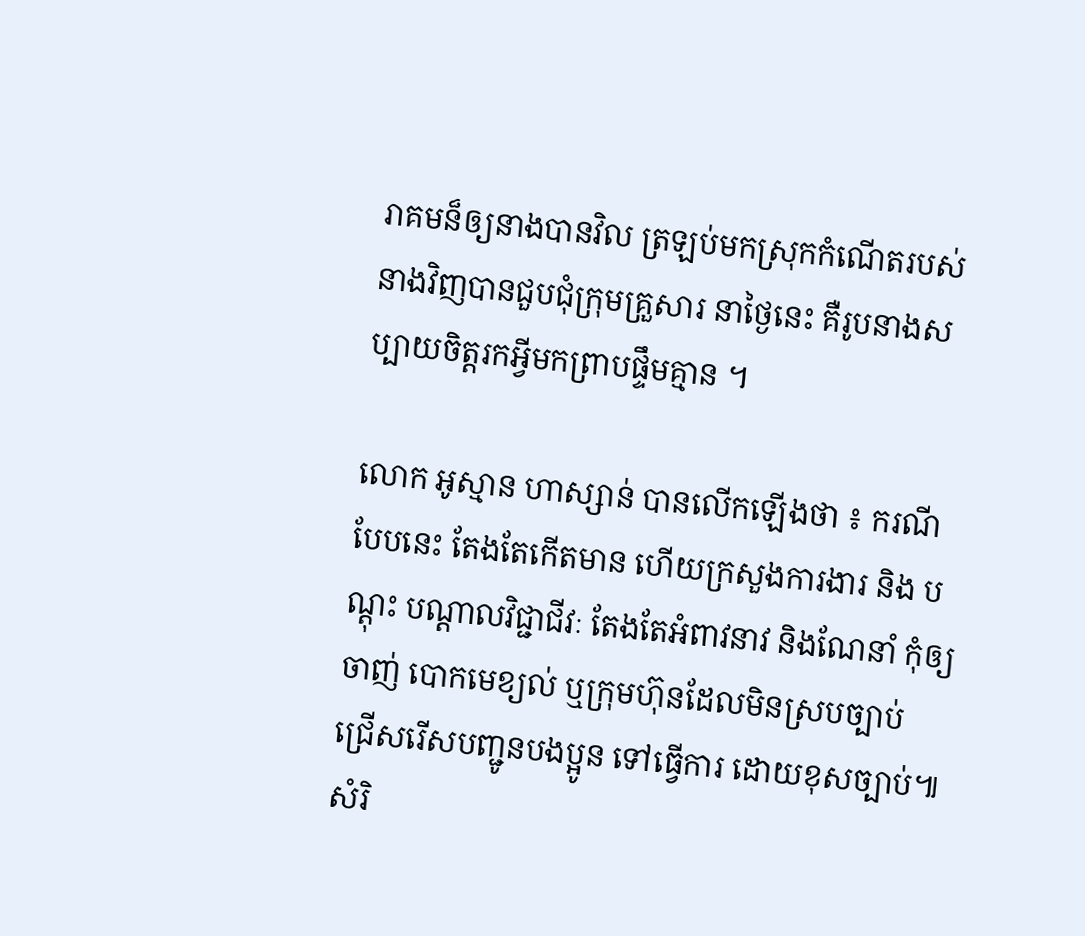រាគមន៏ឲ្យនាងបានវិល ត្រឡប់មកស្រុកកំណើតរបស់នាងវិញបានជួបជុំក្រុមគ្រួសារ នាថ្ងៃនេះ គឺរូបនាងសប្បាយចិត្ដរកអ្វីមកព្រាបផ្ទឹមគ្មាន ។

លោក អូស្មាន ហាស្សាន់ បានលើកឡើងថា ៖ ករណី បែបនេះ តែងតែកើតមាន ហើយក្រសួងការងារ និង បណ្តុះ បណ្តាលវិជ្ជាជីវៈ តែងតែអំពាវនាវ និងណែនាំ កុំឲ្យចាញ់ បោកមេខ្យល់ ឬក្រុមហ៊ុនដែលមិនស្របច្បាប់ ជ្រើសរើសបញ្ជូនបងប្អូន ទៅធ្វើការ ដោយខុសច្បាប់៕ សំរិ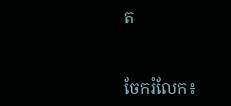ត


ចែករំលែក៖